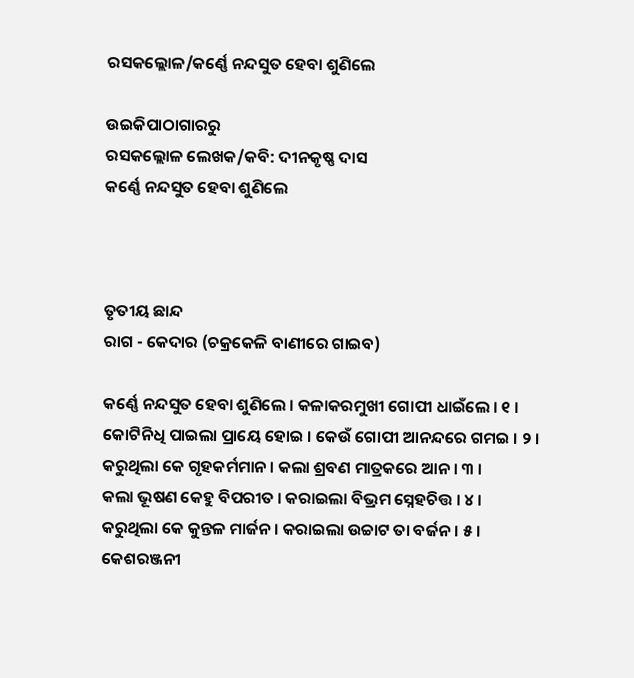ରସକଲ୍ଲୋଳ/କର୍ଣ୍ଣେ ନନ୍ଦସୁତ ହେବା ଶୁଣିଲେ

ଉଇକିପାଠାଗାର‌ରୁ
ରସକଲ୍ଲୋଳ ଲେଖକ/କବି: ଦୀନକୃଷ୍ଣ ଦାସ
କର୍ଣ୍ଣେ ନନ୍ଦସୁତ ହେବା ଶୁଣିଲେ



ତୃତୀୟ ଛାନ୍ଦ
ରାଗ - କେଦାର (ଚକ୍ରକେଳି ବାଣୀରେ ଗାଇବ)

କର୍ଣ୍ଣେ ନନ୍ଦସୁତ ହେବା ଶୁଣିଲେ । କଳାକରମୁଖୀ ଗୋପୀ ଧାଇଁଲେ । ୧ ।
କୋଟିନିଧି ପାଇଲା ପ୍ରାୟେ ହୋଇ । କେଉଁ ଗୋପୀ ଆନନ୍ଦରେ ଗମଇ । ୨ ।
କରୁଥିଲା କେ ଗୃହକର୍ମମାନ । କଲା ଶ୍ରବଣ ମାତ୍ରକରେ ଆନ । ୩ ।
କଲା ଭୂଷଣ କେହୁ ବିପରୀତ । କରାଇଲା ବିଭ୍ରମ ସ୍ନେହଚିତ୍ତ । ୪ ।
କରୁଥିଲା କେ କୁନ୍ତଳ ମାର୍ଜନ । କରାଇଲା ଉଚ୍ଚାଟ ତା ବର୍ଜନ । ୫ ।
କେଶରଞ୍ଜନୀ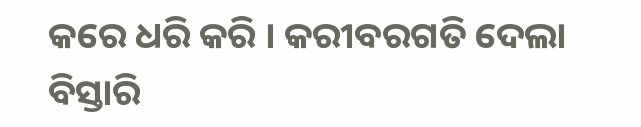କରେ ଧରି କରି । କରୀବରଗତି ଦେଲା ବିସ୍ତାରି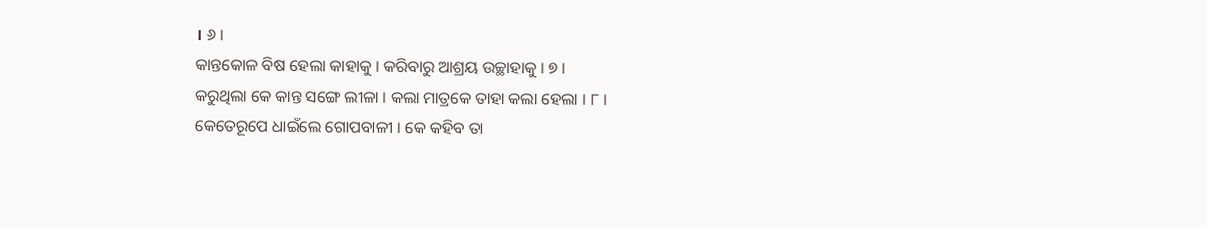। ୬ ।
କାନ୍ତକୋଳ ବିଷ ହେଲା କାହାକୁ । କରିବାରୁ ଆଶ୍ରୟ ଉଚ୍ଛାହାକୁ । ୭ ।
କରୁଥିଲା କେ କାନ୍ତ ସଙ୍ଗେ ଲୀଳା । କଲା ମାତ୍ରକେ ତାହା କଲା ହେଲା । ୮ ।
କେତେରୂପେ ଧାଇଁଲେ ଗୋପବାଳୀ । କେ କହିବ ତା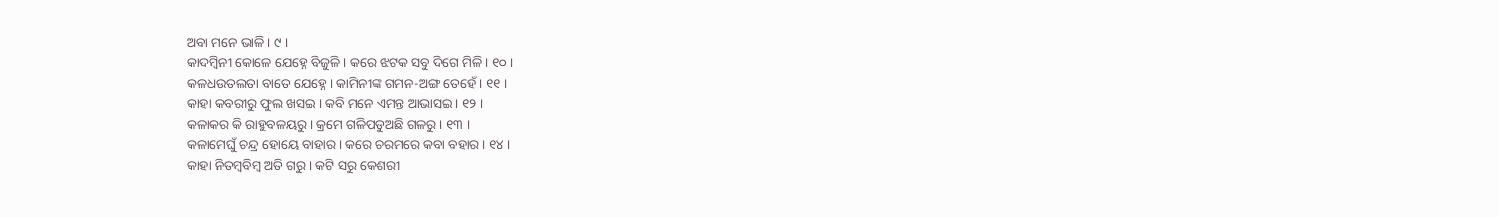ଅବା ମନେ ଭାଳି । ୯ ।
କାଦମ୍ଵିନୀ କୋଳେ ଯେହ୍ନେ ବିଜୁଳି । କରେ ଝଟକ ସବୁ ଦିଗେ ମିଳି । ୧୦ ।
କଳଧଉତଲତା ବାତେ ଯେହ୍ନେ । କାମିନୀଙ୍କ ଗମନ-ଅଙ୍ଗ ତେହେଁ । ୧୧ ।
କାହା କବରୀରୁ ଫୁଲ ଖସଇ । କବି ମନେ ଏମନ୍ତ ଆଭାସଇ । ୧୨ ।
କଳାକର କି ରାହୁବଳୟରୁ । କ୍ରମେ ଗଳିପଡୁଅଛି ଗଳରୁ । ୧୩ ।
କଳାମେଘୁଁ ଚନ୍ଦ୍ର ହୋୟେ ବାହାର । କରେ ଚରମରେ କବା ବହାର । ୧୪ ।
କାହା ନିତମ୍ଵବିମ୍ଵ ଅତି ଗରୁ । କଟି ସରୁ କେଶରୀ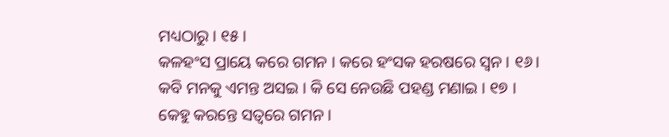ମଧ୍ୟଠାରୁ । ୧୫ ।
କଳହଂସ ପ୍ରାୟେ କରେ ଗମନ । କରେ ହଂସକ ହରଷରେ ସ୍ବନ । ୧୬।
କବି ମନକୁ ଏମନ୍ତ ଅସଇ । କି ସେ ନେଉଛି ପହଣ୍ଡ ମଣାଇ । ୧୭ ।
କେହୁ କରନ୍ତେ ସତ୍ଵରେ ଗମନ ।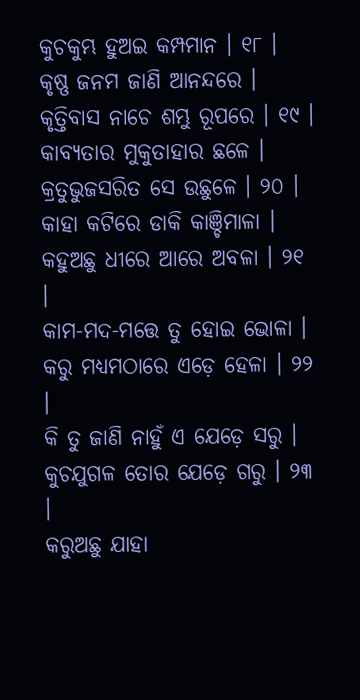କୁଚକୁମ୍ଭ ହୁଅଇ କମ୍ପମାନ । ୧୮ ।
କୃଷ୍ଣ ଜନମ ଜାଣି ଆନନ୍ଦରେ । କୃତ୍ତିବାସ ନାଚେ ଶମ୍ଭୁ ରୂପରେ । ୧୯ ।
କାବ୍ୟତାର ମୁକୁତାହାର ଛଳେ । କ୍ରତୁଭୁଜସରିତ ସେ ଉଛୁଳେ । ୨୦ ।
କାହା କଟିରେ ଡାକି କାଞ୍ଚିମାଳା । କହୁଅଛୁ ଧୀରେ ଆରେ ଅବଳା । ୨୧ ।
କାମ-ମଦ-ମତ୍ତେ ତୁ ହୋଇ ଭୋଳା । କରୁ ମଧ୍ୟମଠାରେ ଏଡ଼େ ହେଳା । ୨୨ ।
କି ତୁ ଜାଣି ନାହୁଁ ଏ ଯେଡ଼େ ସରୁ । କୁଚଯୁଗଳ ତୋର ଯେଡ଼େ ଗରୁ । ୨୩ ।
କରୁଅଛୁ ଯାହା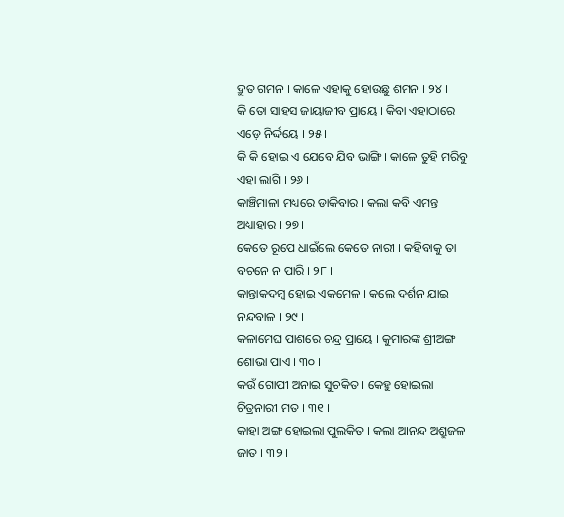ଦ୍ରୁତ ଗମନ । କାଳେ ଏହାକୁ ହୋଉଛୁ ଶମନ । ୨୪ ।
କି ତୋ ସାହସ ଜାୟାଜୀବ ପ୍ରାୟେ । କିବା ଏହାଠାରେ ଏଡ଼େ ନିର୍ଦ୍ଦୟେ । ୨୫ ।
କି କି ହୋଇ ଏ ଯେବେ ଯିବ ଭାଙ୍ଗି । କାଳେ ତୁହି ମରିବୁ ଏହା ଲାଗି । ୨୬ ।
କାଞ୍ଚିମାଳା ମଧ୍ୟରେ ଡାକିବାର । କଲା କବି ଏମନ୍ତ ଅଧ୍ୟାହାର । ୨୭ ।
କେତେ ରୂପେ ଧାଇଁଲେ କେତେ ନାରୀ । କହିବାକୁ ତା ବଚନେ ନ ପାରି । ୨୮ ।
କାନ୍ତାକଦମ୍ଵ ହୋଇ ଏକମେଳ । କଲେ ଦର୍ଶନ ଯାଇ ନନ୍ଦବାଳ । ୨୯ ।
କଳାମେଘ ପାଶରେ ଚନ୍ଦ୍ର ପ୍ରାୟେ । କୁମାରଙ୍କ ଶ୍ରୀଅଙ୍ଗ ଶୋଭା ପାଏ । ୩୦ ।
କଉଁ ଗୋପୀ ଅନାଇ ସୁଚକିତ । କେହୁ ହୋଇଲା ଚିତ୍ରନାରୀ ମତ । ୩୧ ।
କାହା ଅଙ୍ଗ ହୋଇଲା ପୁଲକିତ । କଲା ଆନନ୍ଦ ଅଶ୍ରୁଜଳ ଜାତ । ୩୨ ।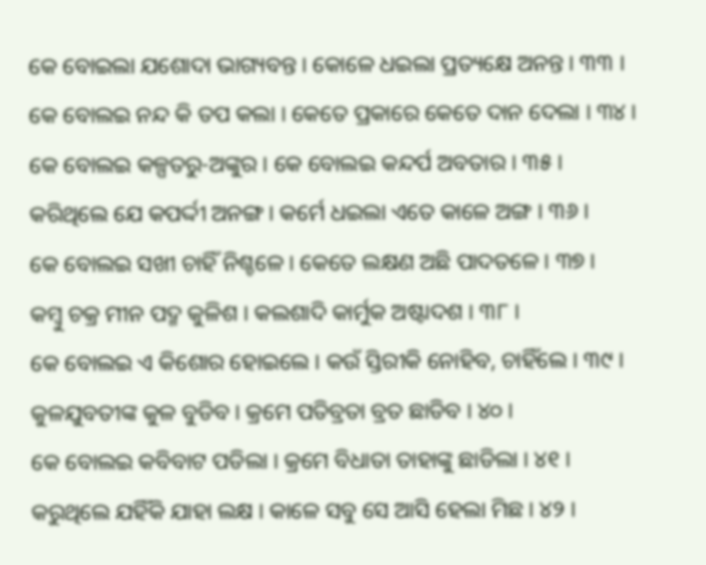କେ ବୋଇଲା ଯଶୋଦା ଭାଗ୍ୟବନ୍ତ । କୋଳେ ଧଇଲା ପ୍ରତ୍ୟକ୍ଷେ ଅନନ୍ତ । ୩୩ ।
କେ ବୋଲଇ ନନ୍ଦ କି ତପ କଲା । କେତେ ପ୍ରକାରେ କେତେ ଦାନ ଦେଲା । ୩୪ ।
କେ ବୋଲଇ କଳ୍ପତରୁ-ଅଙ୍କୁର । କେ ବୋଲଇ କନ୍ଦର୍ପ ଅବତାର । ୩୫ ।
କରିଥିଲେ ଯେ କପର୍ଦ୍ଦୀ ଅନଙ୍ଗ । କର୍ମେ ଧଇଲା ଏତେ କାଳେ ଅଙ୍ଗ । ୩୬ ।
କେ ବୋଲଇ ସଖୀ ଚାହିଁ ନିଶ୍ଚଳେ । କେତେ ଲକ୍ଷଣ ଅଛି ପାଦତଳେ । ୩୭ ।
କମ୍ବୁ ଚକ୍ର ମୀନ ପଦ୍ମ କୁଳିଶ । କଲଶାଦି କାର୍ମୁକ ଅଷ୍ଟାଦଶ । ୩୮ ।
କେ ବୋଲଇ ଏ କିଶୋର ହୋଇଲେ । କଉଁ ସ୍ତିରୀକି ନୋହିବ, ଚାହିଁଲେ । ୩୯ ।
କୁଳଯୁବତୀଙ୍କ କୁଳ ବୁଡିବ । କ୍ରମେ ପତିବ୍ରତା ବ୍ରତ ଛାଡିବ । ୪୦ ।
କେ ବୋଲଇ କବିବାଟ ପଡିଲା । କ୍ରମେ ବିଧାତା ତାହାଙ୍କୁ ଛାଡିଲା । ୪୧ ।
କରୁଥିଲେ ଯହିଁକି ଯାହା ଲକ୍ଷ । କାଳେ ସବୁ ସେ ଆସି ହେଲା ମିଛ । ୪୨ ।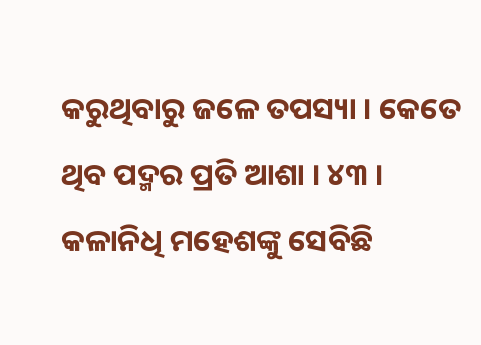କରୁଥିବାରୁ ଜଳେ ତପସ୍ୟା । କେତେ ଥିବ ପଦ୍ମର ପ୍ରତି ଆଶା । ୪୩ ।
କଳାନିଧି ମହେଶଙ୍କୁ ସେବିଛି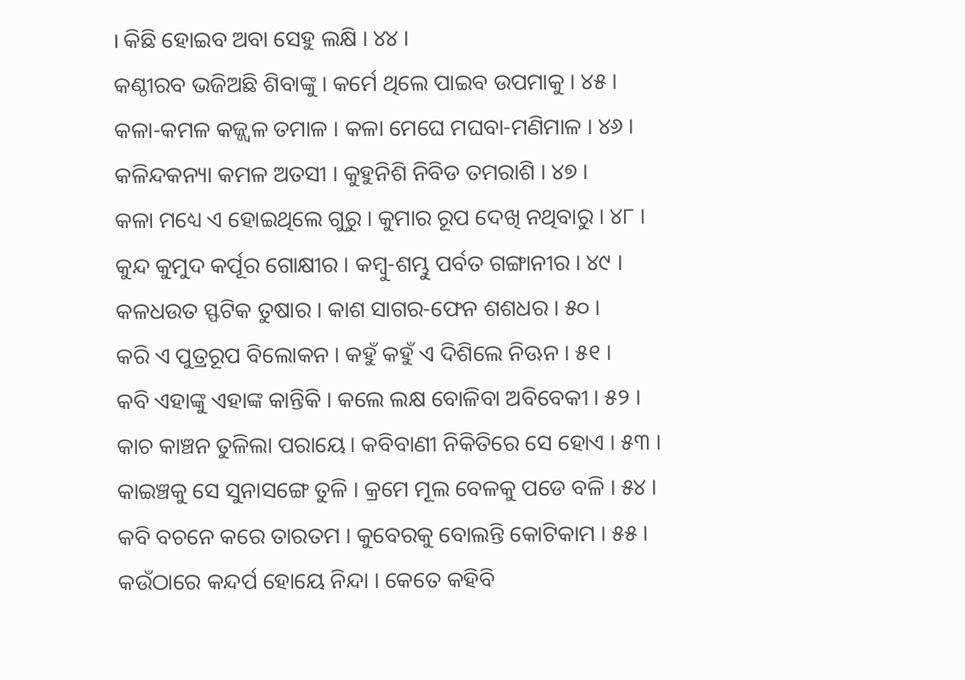। କିଛି ହୋଇବ ଅବା ସେହୁ ଲକ୍ଷି । ୪୪ ।
କଣ୍ଠୀରବ ଭଜିଅଛି ଶିବାଙ୍କୁ । କର୍ମେ ଥିଲେ ପାଇବ ଉପମାକୁ । ୪୫ ।
କଳା-କମଳ କଜ୍ଜ୍ଵଳ ତମାଳ । କଳା ମେଘେ ମଘବା-ମଣିମାଳ । ୪୬ ।
କଳିନ୍ଦକନ୍ୟା କମଳ ଅତସୀ । କୁହୁନିଶି ନିବିଡ ତମରାଶି । ୪୭ ।
କଳା ମଧ୍ୟେ ଏ ହୋଇଥିଲେ ଗୁରୁ । କୁମାର ରୂପ ଦେଖି ନଥିବାରୁ । ୪୮ ।
କୁନ୍ଦ କୁମୁଦ କର୍ପୂର ଗୋକ୍ଷୀର । କମ୍ଵୁ-ଶମ୍ଭୁ ପର୍ବତ ଗଙ୍ଗାନୀର । ୪୯ ।
କଳଧଉତ ସ୍ଫଟିକ ତୁଷାର । କାଶ ସାଗର-ଫେନ ଶଶଧର । ୫୦ ।
କରି ଏ ପୁତ୍ରରୂପ ବିଲୋକନ । କହୁଁ କହୁଁ ଏ ଦିଶିଲେ ନିଊନ । ୫୧ ।
କବି ଏହାଙ୍କୁ ଏହାଙ୍କ କାନ୍ତିକି । କଲେ ଲକ୍ଷ ବୋଳିବା ଅବିବେକୀ । ୫୨ ।
କାଚ କାଞ୍ଚନ ତୁଳିଲା ପରାୟେ। କବିବାଣୀ ନିକିତିରେ ସେ ହୋଏ । ୫୩ ।
କାଇଞ୍ଚକୁ ସେ ସୁନାସଙ୍ଗେ ତୁଳି । କ୍ରମେ ମୂଲ ବେଳକୁ ପଡେ ବଳି । ୫୪ ।
କବି ବଚନେ କରେ ତାରତମ । କୁବେରକୁ ବୋଲନ୍ତି କୋଟିକାମ । ୫୫ ।
କଉଁଠାରେ କନ୍ଦର୍ପ ହୋୟେ ନିନ୍ଦା । କେତେ କହିବି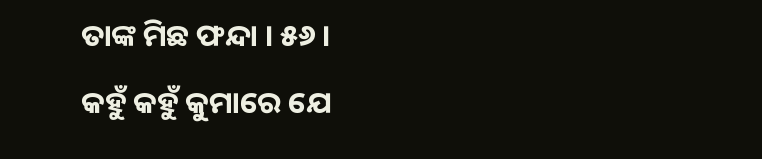ତାଙ୍କ ମିଛ ଫନ୍ଦା । ୫୬ ।
କହୁଁ କହୁଁ କୁମାରେ ଯେ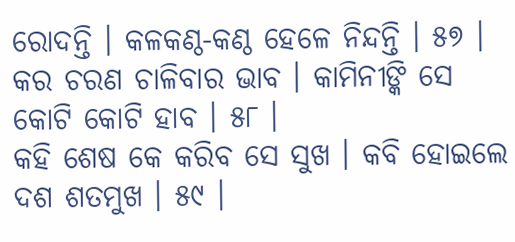ରୋଦନ୍ତି । କଳକଣ୍ଠ-କଣ୍ଠ ହେଳେ ନିନ୍ଦନ୍ତି । ୫୭ ।
କର ଚରଣ ଚାଳିବାର ଭାବ । କାମିନୀଙ୍କି ସେ କୋଟି କୋଟି ହାବ । ୫୮ ।
କହି ଶେଷ କେ କରିବ ସେ ସୁଖ । କବି ହୋଇଲେ ଦଶ ଶତମୁଖ । ୫୯ ।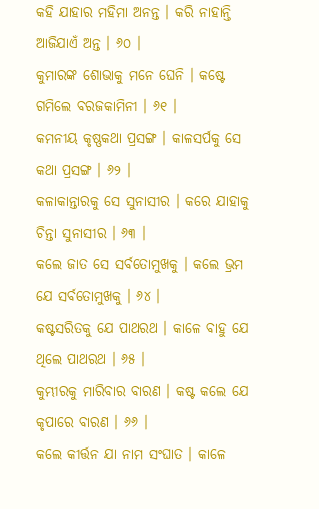କହି ଯାହାର ମହିମା ଅନନ୍ତ । କରି ନାହାନ୍ତି ଆଜିଯାଏଁ ଅନ୍ତ । ୬୦ ।
କୁମାରଙ୍କ ଶୋଭାକୁ ମନେ ଘେନି । କଷ୍ଟେ ଗମିଲେ ବରଜକାମିନୀ । ୬୧ ।
କମନୀୟ କୃଷ୍ଣକଥା ପ୍ରସଙ୍ଗ । କାଳସର୍ପକୁ ସେ କଥା ପ୍ରସଙ୍ଗ । ୬୨ ।
କଳାକାନ୍ତାରକୁ ସେ ସୁନାସୀର । କରେ ଯାହାକୁ ଚିନ୍ତା ସୁନାସୀର । ୬୩ ।
କଲେ ଜାତ ସେ ସର୍ବତୋମୁଖକୁ । କଲେ ଭ୍ରମ ଯେ ସର୍ବତୋମୁଖକୁ । ୬୪ ।
କଷ୍ଟସରିତକୁ ଯେ ପାଥରଥ । କାଳେ ବାହୁ ଯେ ଥିଲେ ପାଥରଥ । ୬୫ ।
କୁମ୍ଭୀରକୁ ମାରିବାର ବାରଣ । କଷ୍ଟ କଲେ ଯେ କୃପାରେ ବାରଣ । ୬୬ ।
କଲେ କୀର୍ତ୍ତନ ଯା ନାମ ସଂଘାତ । କାଳେ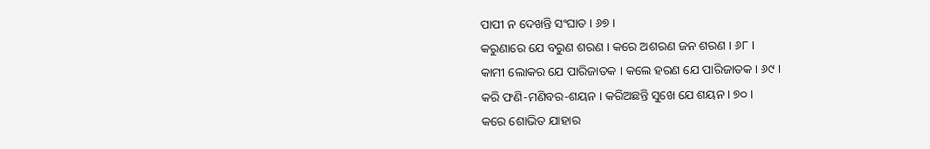ପାପୀ ନ ଦେଖନ୍ତି ସଂଘାତ । ୬୭ ।
କରୁଣାରେ ଯେ ବରୁଣ ଶରଣ । କରେ ଅଶରଣ ଜନ ଶରଣ । ୬୮ ।
କାମୀ ଲୋକର ଯେ ପାରିଜାତକ । କଲେ ହରଣ ଯେ ପାରିଜାତକ । ୬୯ ।
କରି ଫଣି-ମଣିବର-ଶୟନ । କରିଅଛନ୍ତି ସୁଖେ ଯେ ଶୟନ । ୭୦ ।
କରେ ଶୋଭିତ ଯାହାର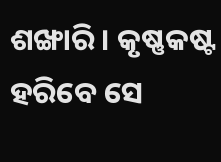ଶଙ୍ଖାରି । କୃଷ୍ଣକଷ୍ଟ ହରିବେ ସେ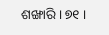ଶଙ୍ଖାରି । ୭୧ ।